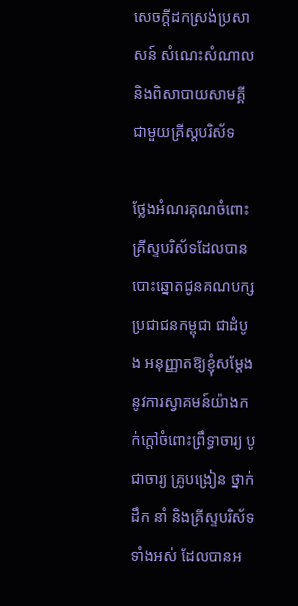សេចក្តីដកស្រង់ប្រសាសន៍ សំណេះសំណាល និងពិសាបាយសាមគ្គីជាមួយគ្រីស្តបរិស័ទ

ថ្លែងអំណរគុណចំពោះគ្រីស្ទបរិស័ទដែលបានបោះឆ្នោតជូនគណបក្សប្រជាជនកម្ពុជា ជាដំបូង អនុញ្ញាតឱ្យខ្ញុំសម្តែងនូវការស្វាគមន៍យ៉ាងកក់ក្តៅចំពោះព្រឹទ្ធាចារ្យ បូជាចារ្យ គ្រូបង្រៀន ថ្នាក់ដឹក នាំ និងគ្រីស្ទបរិស័ទទាំងអស់ ដែលបានអ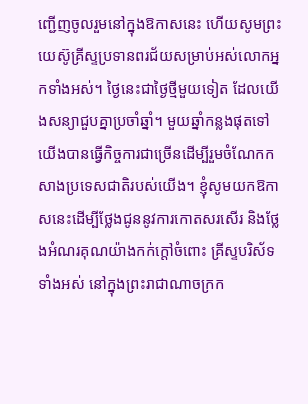ញ្ជើញចូលរួមនៅក្នុងឱកាសនេះ ហើយសូមព្រះយេស៊ូគ្រីស្ទប្រទានពរជ័យសម្រាប់អស់លោកអ្នកទាំងអស់។ ថ្ងៃនេះជាថ្ងៃថ្មីមួយទៀត ដែលយើងសន្យាជួបគ្នាប្រចាំឆ្នាំ។ មួយឆ្នាំកន្លងផុតទៅ យើងបានធ្វើកិច្ចការជាច្រើនដើម្បីរួមចំណែកកសាងប្រទេសជាតិរបស់យើង។ ខ្ញុំសូមយកឱកាសនេះដើម្បីថ្លែងជូននូវការកោតសរសើរ និងថ្លែងអំណរគុណយ៉ាងកក់ក្តៅចំពោះ គ្រីស្ទបរិស័ទទាំងអស់ នៅក្នុងព្រះរាជាណាចក្រក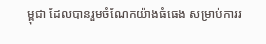ម្ពុជា ដែលបានរួមចំណែកយ៉ាងធំធេង សម្រាប់ការរ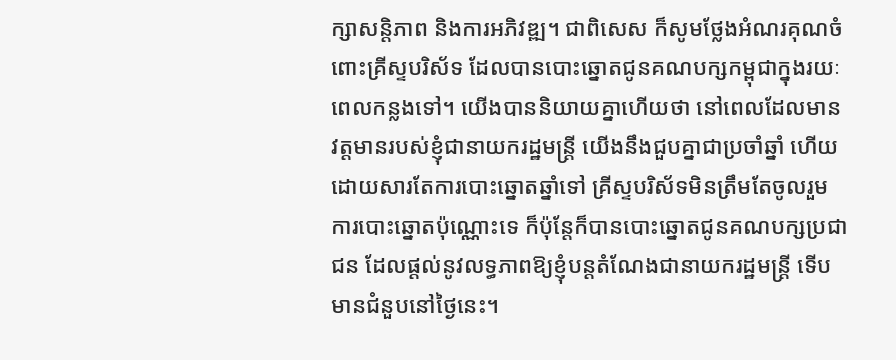ក្សាសន្តិភាព និងការអភិវឌ្ឍ។ ជាពិសេស ក៏សូមថ្លែងអំណរគុណចំពោះគ្រីស្ទបរិស័ទ ដែលបានបោះឆ្នោតជូនគណបក្សកម្ពុជាក្នុងរយៈពេលកន្លងទៅ។ យើងបាននិយាយគ្នាហើយថា នៅពេលដែលមានវត្តមានរបស់ខ្ញុំជានាយករដ្ឋមន្ត្រី យើងនឹងជួបគ្នាជាប្រចាំឆ្នាំ ហើយដោយសារតែការបោះឆ្នោតឆ្នាំទៅ គ្រីស្ទបរិស័ទមិនត្រឹមតែចូលរួមការបោះឆ្នោតប៉ុណ្ណោះទេ ក៏ប៉ុន្តែក៏បានបោះឆ្នោតជូនគណបក្សប្រជាជន ដែលផ្តល់នូវលទ្ធភាពឱ្យខ្ញុំបន្តតំណែងជានាយករដ្ឋមន្ត្រី ទើបមានជំនួបនៅថ្ងៃនេះ។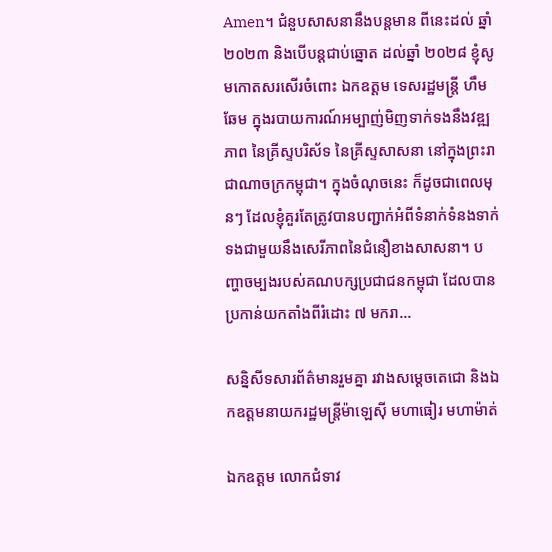Amen។ ជំនួបសាសនានឹងបន្តមាន ពីនេះដល់ ឆ្នាំ ២០២៣ និងបើបន្តជាប់ឆ្នោត ដល់ឆ្នាំ ២០២៨ ខ្ញុំសូមកោតសរសើរចំពោះ ឯកឧត្តម ទេសរដ្ឋមន្ត្រី ហឹម ឆែម ក្នុងរបាយការណ៍អម្បាញ់មិញទាក់ទងនឹងវឌ្ឍភាព នៃគ្រីស្ទបរិស័ទ នៃគ្រីស្ទសាសនា នៅក្នុងព្រះរាជាណាចក្រកម្ពុជា។ ក្នុងចំណុចនេះ ក៏ដូចជាពេលមុនៗ ដែលខ្ញុំគួរតែត្រូវបានបញ្ជាក់អំពីទំនាក់ទំនងទាក់ទងជាមួយនឹងសេរីភាពនៃជំនឿខាងសាសនា។ បញ្ហាចម្បងរបស់គណបក្សប្រជាជនកម្ពុជា ដែលបានប្រកាន់យកតាំងពីរំដោះ ៧ មករា…

សន្និសីទសារព័ត៌មានរួមគ្នា រវាងសម្តេចតេជោ និងឯកឧត្តមនាយករដ្ឋមន្រ្តីម៉ាឡេស៊ី មហាធៀរ មហាម៉ាត់

ឯកឧត្ដម លោកជំទាវ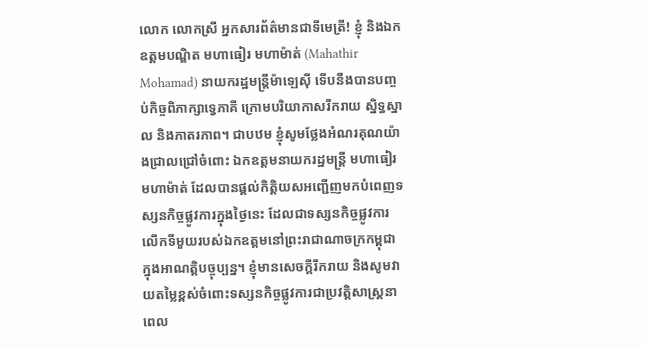លោក លោកស្រី អ្នកសារព័ត៌មានជាទីមេត្រី! ខ្ញុំ និងឯកឧត្តមបណ្ឌិត មហាធៀរ មហាម៉ាត់ (Mahathir Mohamad) នាយករដ្ឋមន្រ្តីម៉ាឡេស៊ី ទើបនឹងបានបញ្ចប់កិច្ចពិភាក្សាទ្វេភាគី ក្រោមបរិយាកាសរីករាយ ស្និទ្ធស្នាល និងភាតរភាព។ ជាបឋម ខ្ញុំសូមថ្លែងអំណរគុណយ៉ាងជ្រាលជ្រៅចំពោះ ឯកឧត្តមនាយករដ្ឋមន្រ្តី មហាធៀរ មហាម៉ាត់ ដែលបានផ្ដល់កិត្តិយសអញ្ជើញមកបំពេញទស្សនកិច្ចផ្លូវការក្នុងថ្ងៃនេះ ដែលជាទស្សនកិច្ចផ្លូវការលើកទីមួយរបស់ឯកឧត្ដមនៅព្រះរាជាណាចក្រកម្ពុជា ក្នុងអាណត្តិបច្ចុប្បន្ន។ ខ្ញុំមានសេចក្ដីរីករាយ និងសូមវាយតម្លៃខ្ពស់ចំពោះទស្សនកិច្ចផ្លូវការជាប្រវត្តិសាស្រ្តនាពេល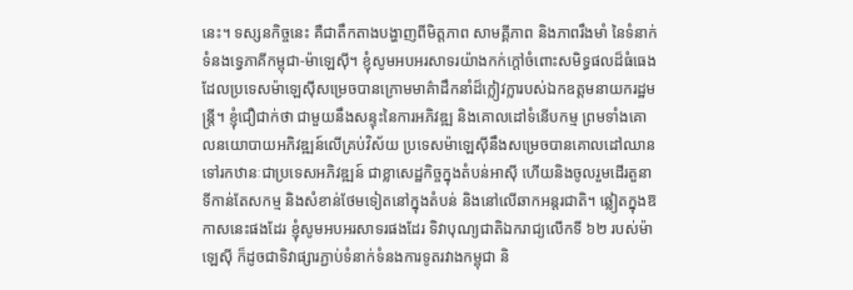នេះ។ ទស្សនកិច្ចនេះ គឺជាតឹកតាងបង្ហាញពីមិត្តភាព សាមគ្គីភាព និងភាពរឹងមាំ នៃទំនាក់ទំនងទ្វេភាគីកម្ពុជា-ម៉ាឡេស៊ី។ ខ្ញុំសូមអបអរសាទរយ៉ាងកក់ក្តៅចំពោះសមិទ្ធផលដ៏ធំធេង ដែលប្រទេសម៉ាឡេស៊ីសម្រេចបានក្រោមមាគ៌ាដឹកនាំដ៏ក្លៀវក្លារបស់ឯកឧត្ដមនាយករដ្ឋមន្រ្តី។ ខ្ញុំជឿជាក់ថា ជាមួយនឹងសន្ទុះនៃការអភិវឌ្ឍ និងគោលដៅទំនើបកម្ម ព្រមទាំងគោលនយោបាយអភិវឌ្ឍន៍លើគ្រប់វិស័យ ប្រទេសម៉ាឡេស៊ីនឹងសម្រេចបានគោលដៅឈានទៅរកឋានៈជាប្រទេសអភិវឌ្ឍន៍ ជាខ្លាសេដ្ឋកិច្ចក្នុងតំបន់អាស៊ី ហើយនិងចូលរួមដើរតួនាទីកាន់តែសកម្ម និងសំខាន់ថែមទៀតនៅក្នុងតំបន់ និងនៅលើឆាកអន្តរជាតិ។ ឆ្លៀតក្នុងឱកាសនេះផងដែរ ខ្ញុំសូមអបអរសាទរផងដែរ ទិវាបុណ្យជាតិឯករាជ្យលើកទី ៦២ របស់ម៉ាឡេស៊ី ក៏ដូចជាទិវាផ្សារភ្ជាប់ទំនាក់ទំនងការទូតរវាងកម្ពុជា និ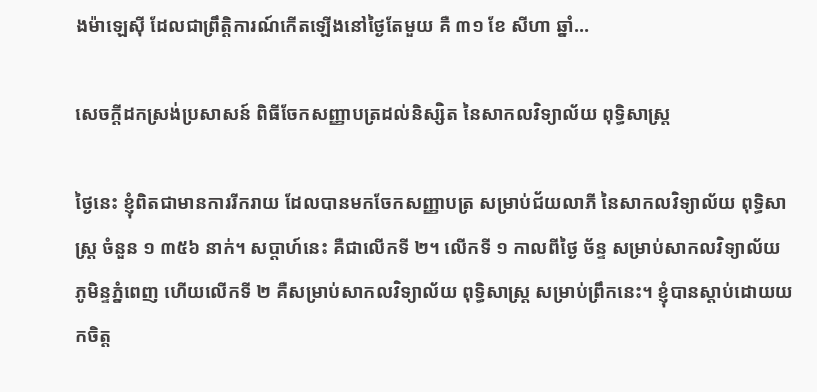ងម៉ាឡេស៊ី ដែលជាព្រឹត្តិការណ៍កើតឡើងនៅថ្ងៃតែមួយ គឺ ៣១ ខែ សីហា ឆ្នាំ…

សេចក្តីដកស្រង់ប្រសាសន៍ ពិធីចែកសញ្ញាបត្រដល់និស្សិត នៃសាកលវិទ្យាល័យ ពុទ្ធិសាស្ត្រ

ថ្ងៃនេះ ខ្ញុំពិតជាមានការរីករាយ ដែលបានមកចែកសញ្ញាបត្រ សម្រាប់ជ័យលាភី នៃសាកលវិទ្យាល័យ ពុទ្ធិសាស្រ្ត ចំនួន ១ ៣៥៦ នាក់។ សប្ដាហ៍នេះ គឺជាលើកទី ២។ លើកទី ១ កាលពីថ្ងៃ ច័ន្ទ សម្រាប់សាកលវិទ្យាល័យ ភូមិន្ទភ្នំពេញ ហើយលើកទី ២ គឺសម្រាប់សាកលវិទ្យាល័យ ពុទ្ធិសាស្ត្រ សម្រាប់ព្រឹកនេះ។ ខ្ញុំបានស្ដាប់ដោយយកចិត្ត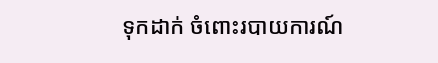ទុកដាក់ ចំពោះរបាយការណ៍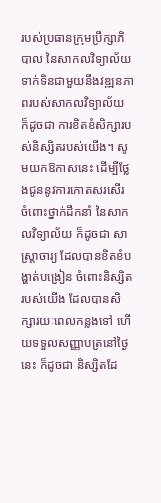របស់ប្រធានក្រុមប្រឹក្សាភិបាល នៃសាកលវិទ្យាល័យ ទាក់ទិនជាមួយនឹងវឌ្ឍនភាពរបស់សាកលវិទ្យាល័យ ក៏ដូចជា ការខិតខំសិក្សារបស់និស្សិតរបស់យើង។ សូមយកឱកាសនេះ ដើម្បីថ្លែងជូននូវការកោតសរសើរ ចំពោះថ្នាក់ដឹកនាំ នៃសាកលវិទ្យាល័យ ក៏ដូចជា សាស្ត្រាចារ្យ ដែលបានខិតខំបង្ហាត់បង្រៀន ចំពោះនិស្សិតរបស់យើង ដែលបានសិក្សារយៈពេលកន្លងទៅ ហើយទទួលសញ្ញាបត្រនៅថ្ងៃនេះ ក៏ដូចជា និស្សិតដែ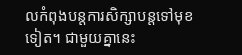លកំពុងបន្តការសិក្សាបន្តទៅមុខទៀត។ ជាមួយគ្នានេះ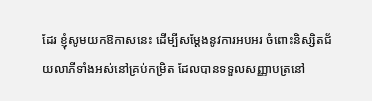ដែរ ខ្ញុំសូមយកឱកាសនេះ ដើម្បីសម្ដែងនូវការអបអរ ចំពោះនិស្សិតជ័យលាភីទាំងអស់នៅគ្រប់កម្រិត ដែលបានទទួលសញ្ញាបត្រនៅ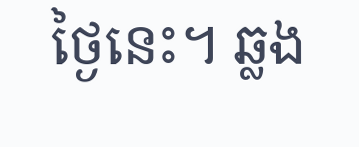ថ្ងៃនេះ។ ឆ្លង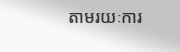តាមរយៈការ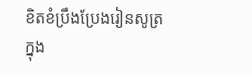ខិតខំប្រឹងប្រែងរៀនសូត្រ ក្នុង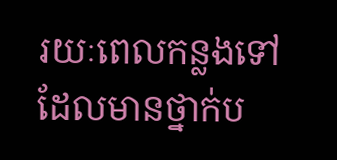រយៈពេលកន្លងទៅ ដែលមានថ្នាក់ប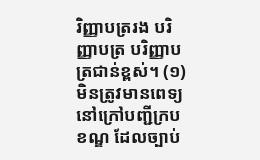រិញ្ញាបត្ររង បរិញ្ញាបត្រ បរិញ្ញាបត្រជាន់ខ្ពស់។ (១) មិនត្រូវមានពេទ្យនៅក្រៅបញ្ជីក្របខណ្ឌ ដែលច្បាប់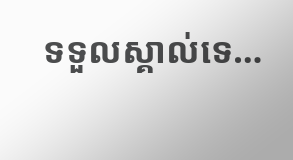ទទួលស្គាល់ទេ…